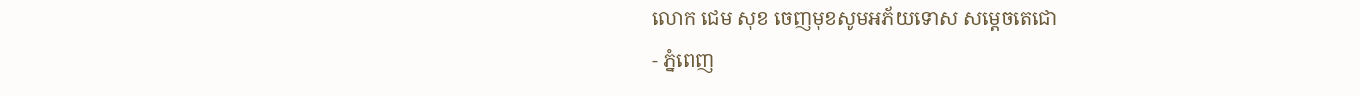លោក ជេម សុខ ចេញមុខសូមអភ័យទោស សម្តេចតេជោ
- ភ្នំពេញ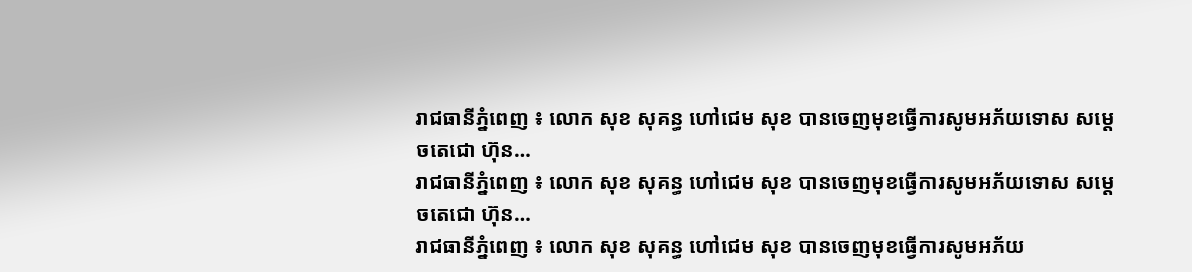រាជធានីភ្នំពេញ ៖ លោក សុខ សុគន្ធ ហៅជេម សុខ បានចេញមុខធ្វើការសូមអភ័យទោស សម្តេចតេជោ ហ៊ុន…
រាជធានីភ្នំពេញ ៖ លោក សុខ សុគន្ធ ហៅជេម សុខ បានចេញមុខធ្វើការសូមអភ័យទោស សម្តេចតេជោ ហ៊ុន…
រាជធានីភ្នំពេញ ៖ លោក សុខ សុគន្ធ ហៅជេម សុខ បានចេញមុខធ្វើការសូមអភ័យ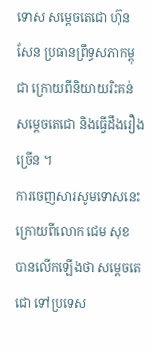ទោស សម្តេចតេជោ ហ៊ុន សែន ប្រធានព្រឹទ្ធសភាកម្ពុជា ក្រោយពីនិយាយរិះគន់សម្តេចតេជោ និងធ្វើដឹងរឿងច្រើន ។
ការចេញសារសូមទោសនេះ ក្រោយពីលោក ជេម សុខ បានលើកឡើងថា សម្តេចតេជោ ទៅប្រទេស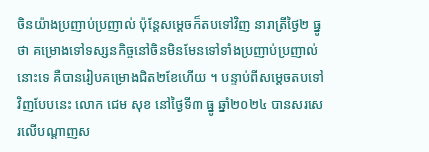ចិនយ៉ាងប្រញាប់ប្រញាល់ ប៉ុន្តែសម្តេចក៏តបទៅវិញ នារាត្រីថ្ងៃ២ ធ្នូថា គម្រោងទៅទស្សនកិច្ចនៅចិនមិនមែនទៅទាំងប្រញាប់ប្រញាល់នោះទេ គឺបានរៀបគម្រោងជិត២ខែហើយ ។ បន្ទាប់ពីសម្តេចតបទៅវិញបែបនេះ លោក ជេម សុខ នៅថ្ងៃទី៣ ធ្នូ ឆ្នាំ២០២៤ បានសរសេរលើបណ្តាញស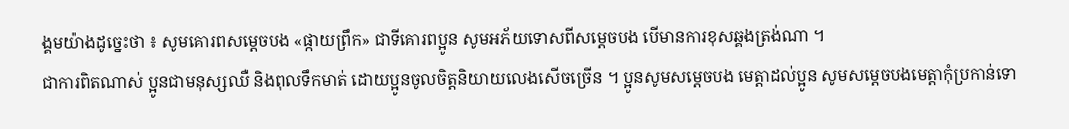ង្គមយ៉ាងដូច្នេះថា ៖ សូមគោរពសម្ដេចបង «ផ្កាយព្រឹក» ជាទីគោរពប្អូន សូមអភ័យទោសពីសម្ដេចបង បើមានការខុសឆ្គងត្រង់ណា ។
ជាការពិតណាស់ ប្អូនជាមនុស្សឈឺ និងពុលទឹកមាត់ ដោយប្អូនចូលចិត្តនិយាយលេងសើចច្រើន ។ ប្អូនសូមសម្ដេចបង មេត្តាដល់ប្អូន សូមសម្ដេចបងមេត្តាកុំប្រកាន់ទោ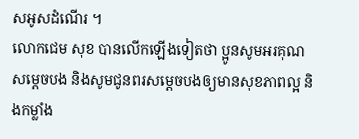សអូសដំណើរ ។
លោកជេម សុខ បានលើកឡើងទៀតថា ប្អូនសូមអរគុណសម្ដេចបង និងសូមជូនពរសម្ដេចបងឲ្យមានសុខភាពល្អ និងកម្លាំង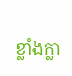ខ្លាំងក្លា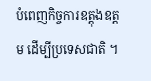បំពេញកិច្ចការឧត្តុងឧត្តម ដើម្បីប្រទេសជាតិ ។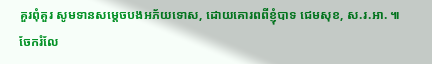គួរពុំគួរ សូមទានសម្ដេចបងអភ័យទោស, ដោយគោរពពីខ្ញុំបាទ ជេមសុខ, ស.រ.អា. ៕
ចែករំលែ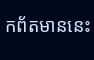កព័តមាននេះ